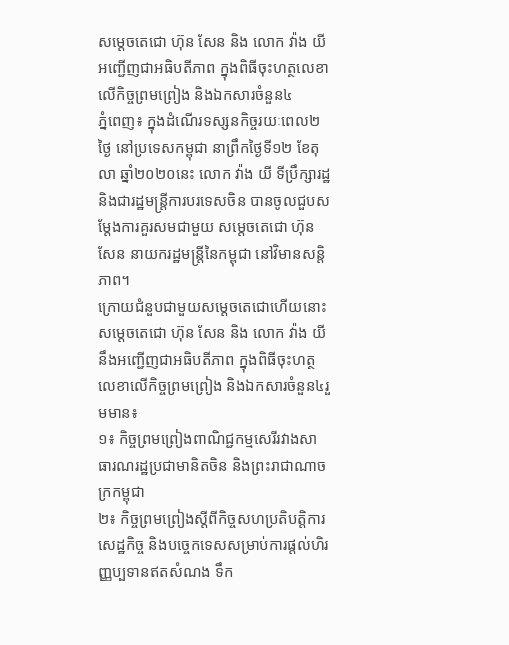សម្តេចតេជោ ហ៊ុន សែន និង លោក វ៉ាង យី អញ្ជើញជាអធិបតីភាព ក្នុងពិធីចុះហត្ថលេខាលើកិច្ចព្រមព្រៀង និងឯកសារចំនួន៤
ភ្នំពេញ៖ ក្នុងដំណើរទស្សនកិច្ចរយៈពេល២ថ្ងៃ នៅប្រទេសកម្ពុជា នាព្រឹកថ្ងៃទី១២ ខែតុលា ឆ្នាំ២០២០នេះ លោក វ៉ាង យី ទីប្រឹក្សារដ្ឋ និងជារដ្ឋមន្ត្រីការបរទេសចិន បានចូលជួបសម្តែងការគួរសមជាមួយ សម្តេចតេជោ ហ៊ុន សែន នាយករដ្ឋមន្ត្រីនៃកម្ពុជា នៅវិមានសន្តិភាព។
ក្រោយជំនួបជាមួយសម្តេចតេជោហើយនោះ សម្តេចតេជោ ហ៊ុន សែន និង លោក វ៉ាង យី នឹងអញ្ជើញជាអធិបតីភាព ក្នុងពិធីចុះហត្ថលេខាលើកិច្ចព្រមព្រៀង និងឯកសារចំនួន៤រួមមាន៖
១៖ កិច្ចព្រមព្រៀងពាណិជ្ជកម្មសេរីរវាងសាធារណរដ្ឋប្រជាមានិតចិន និងព្រះរាជាណាចក្រកម្ពុជា
២៖ កិច្ចព្រមព្រៀងស្តីពីកិច្ចសហប្រតិបត្តិការសេដ្ឋកិច្ច និងបច្ចេកទេសសម្រាប់ការផ្តល់ហិរញ្ញប្បទានឥតសំណង ទឹក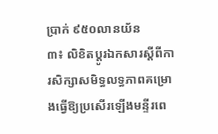ប្រាក់ ៩៥០លានយ័ន
៣៖ លិខិតប្តូរឯកសារស្តីពីការសិក្សាសមិទ្ធលទ្ធភាពគម្រោងធ្វើឱ្យប្រសើរឡើងមន្ទីរពេ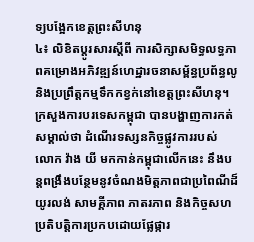ទ្យបង្អែកខេត្តព្រះសីហនុ
៤៖ លិខិតប្តូរសារស្តីពី ការសិក្សាសមិទ្ធលទ្ធភាពគម្រោងអភិវឌ្ឍន៍ហេដ្ឋារចនាសម្ព័ន្ធប្រព័ន្ធលូ និងប្រព្រឹត្តកម្មទឹកកខ្វក់នៅខេត្តព្រះសីហនុ។
ក្រសួងការបរទេសកម្ពុជា បានបង្ហាញការកត់សម្គាល់ថា ដំណើរទស្សនកិច្ចផ្លូវការរបស់ លោក វ៉ាង យី មកកាន់កម្ពុជាលើកនេះ នឹងបន្តពង្រឹងបន្ថែមនូវចំណងមិត្តភាពជាប្រពៃណីដ៏យូរលង់ សាមគ្គីភាព ភាតរភាព និងកិច្ចសហប្រតិបត្តិការប្រកបដោយផ្លែផ្ការ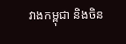វាងកម្ពុជា និងចិន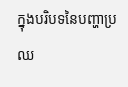ក្នុងបរិបទនៃបញ្ហាប្រឈ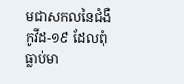មជាសកលនៃជំងឺកូវីដ-១៩ ដែលពុំធ្លាប់មា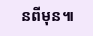នពីមុន៕